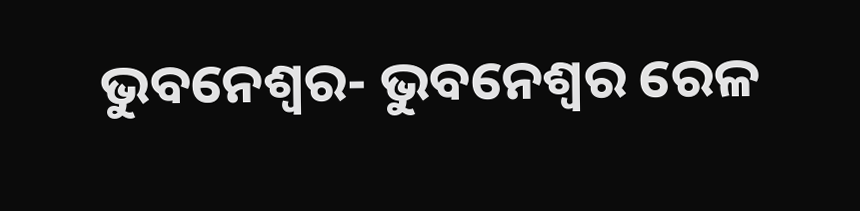ଭୁବନେଶ୍ୱର- ଭୁବନେଶ୍ୱର ରେଳ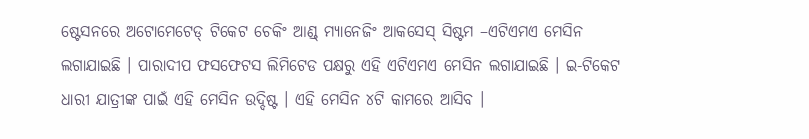ଷ୍ଟେସନରେ ଅଟୋମେଟେଡ୍ ଟିକେଟ ଚେକିଂ ଆଣ୍ଡ୍ ମ୍ୟାନେଜିଂ ଆକସେସ୍ ସିଷ୍ଟମ –ଏଟିଏମଏ ମେସିନ ଲଗାଯାଇଛି । ପାରାଦୀପ ଫସଫେଟସ ଲିମିଟେଡ ପକ୍ଷରୁ ଏହି ଏଟିଏମଏ ମେସିନ ଲଗାଯାଇଛି । ଇ-ଟିକେଟ ଧାରୀ ଯାତ୍ରୀଙ୍କ ପାଇଁ ଏହି ମେସିନ ଉଦ୍ଦିଷ୍ଟ । ଏହି ମେସିନ ୪ଟି କାମରେ ଆସିବ ।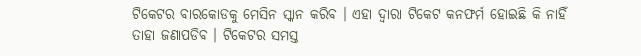ଟିକେଟର ବାରକୋଡକୁ ମେସିନ ସ୍କାନ କରିବ । ଏହା ଦ୍ୱାରା ଟିକେଟ କନଫର୍ମ ହୋଇଛି କି ନାହିଁ ତାହା ଜଣାପଡିବ । ଟିକେଟର ସମସ୍ତ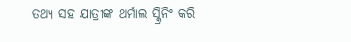ତଥ୍ୟ ସହ ଯାତ୍ରୀଙ୍କ ଥର୍ମାଲ ସ୍କ୍ରିନିଂ କରି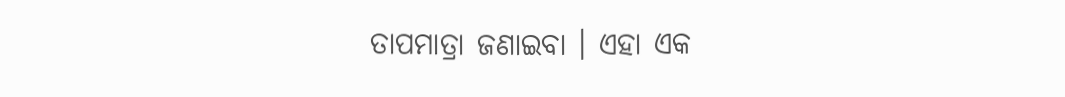ତାପମାତ୍ରା ଜଣାଇବା । ଏହା ଏକ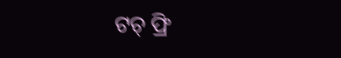ଟଚ୍ ଫ୍ରି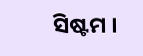ସିଷ୍ଟମ ।